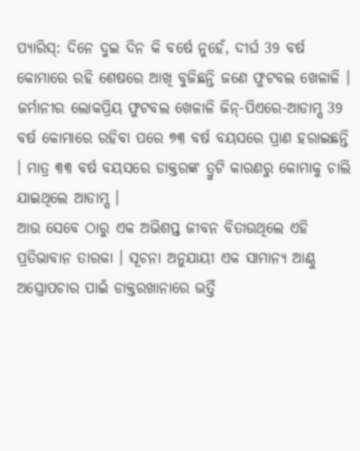ପ୍ୟାରିସ୍: ଦିନେ ଦୁଇ ଦିନ କି ବର୍ଷେ ନୁହେଁ, ଦୀର୍ଘ 39 ବର୍ଷ କୋମାରେ ରହି ଶେଷରେ ଆଖି ବୁଜିଛନ୍ତି ଜଣେ ଫୁଟବଲ ଖେଳାଳି । ଜର୍ମାନୀର ଲୋକପ୍ରିୟ ଫୁଟବଲ ଖେଳାଳି ଜିନ୍-ପିଏରେ-ଆଡାମ୍ସ 39 ବର୍ଷ କୋମାରେ ରହିବା ପରେ ୭୩ ବର୍ଷ ବୟସରେ ପ୍ରାଣ ହରାଇଛନ୍ତି । ମାତ୍ର ୩୩ ବର୍ଷ ବୟସରେ ଡାକ୍ତରଙ୍କ ତ୍ରୁଟି କାରଣରୁ କୋମାକୁ ଚାଲି ଯାଇଥିଲେ ଆଡାମ୍ସ ।
ଆଉ ସେବେ ଠାରୁ ଏକ ଅଭିଶପ୍ତ ଜୀବନ ବିତାଉଥିଲେ ଏହି ପ୍ରତିଭାବାନ ତାରକା । ସୂଚନା ଅନୁଯାୟୀ ଏକ ସାମାନ୍ୟ ଆଣ୍ଠୁ ଅସ୍ତ୍ରୋପଚାର ପାଇଁ ଡାକ୍ତରଖାନାରେ ଭର୍ତ୍ତି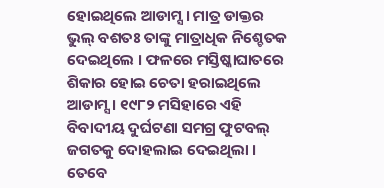ହୋଇଥିଲେ ଆଡାମ୍ସ । ମାତ୍ର ଡାକ୍ତର ଭୁଲ୍ ବଶତଃ ତାଙ୍କୁ ମାତ୍ରାଧିକ ନିଶ୍ଚେତକ ଦେଇଥିଲେ । ଫଳରେ ମସ୍ତିଷ୍କାଘାତରେ ଶିକାର ହୋଇ ଚେତା ହରାଇଥିଲେ ଆଡାମ୍ସ । ୧୯୮୨ ମସିହାରେ ଏହି ବିବାଦୀୟ ଦୁର୍ଘଟଣା ସମଗ୍ର ଫୁଟବଲ୍ ଜଗତକୁ ଦୋହଲାଇ ଦେଇଥିଲା ।
ତେବେ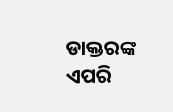ଡାକ୍ତରଙ୍କ ଏପରି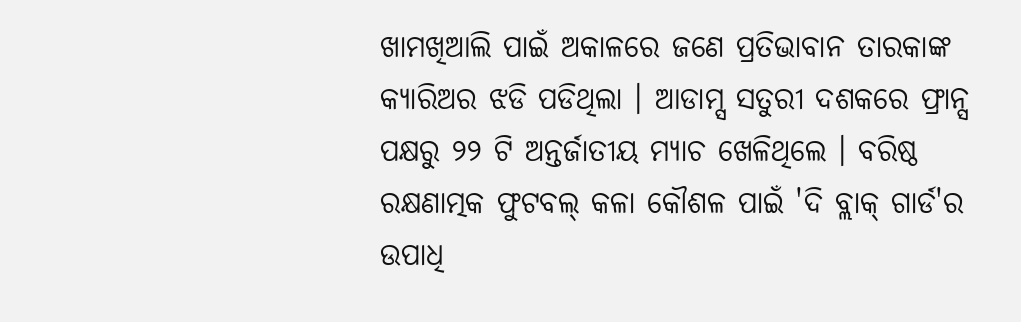ଖାମଖିଆଲି ପାଇଁ ଅକାଳରେ ଜଣେ ପ୍ରତିଭାବାନ ତାରକାଙ୍କ କ୍ୟାରିଅର ଝଡି ପଡିଥିଲା । ଆଡାମ୍ସ ସତୁରୀ ଦଶକରେ ଫ୍ରାନ୍ସ ପକ୍ଷରୁ ୨୨ ଟି ଅନ୍ତର୍ଜାତୀୟ ମ୍ୟାଚ ଖେଳିଥିଲେ । ବରିଷ୍ଠ ରକ୍ଷଣାତ୍ମକ ଫୁଟବଲ୍ କଳା କୌଶଳ ପାଇଁ 'ଦି ବ୍ଲାକ୍ ଗାର୍ଡ'ର ଉପାଧି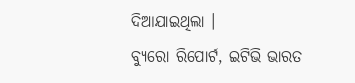ଦିଆଯାଇଥିଲା ।
ବ୍ୟୁରୋ ରିପୋର୍ଟ, ଇଟିଭି ଭାରତ